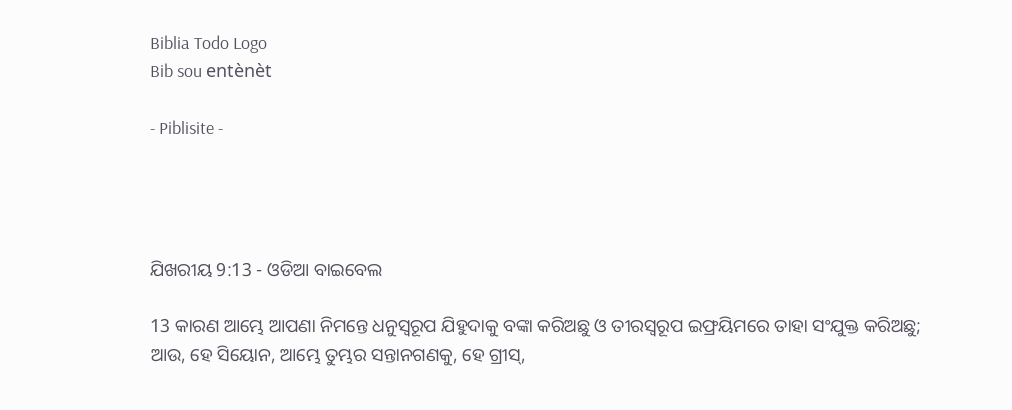Biblia Todo Logo
Bib sou entènèt

- Piblisite -




ଯିଖରୀୟ 9:13 - ଓଡିଆ ବାଇବେଲ

13 କାରଣ ଆମ୍ଭେ ଆପଣା ନିମନ୍ତେ ଧନୁସ୍ୱରୂପ ଯିହୁଦାକୁ ବଙ୍କା କରିଅଛୁ ଓ ତୀରସ୍ୱରୂପ ଇଫ୍ରୟିମରେ ତାହା ସଂଯୁକ୍ତ କରିଅଛୁ; ଆଉ, ହେ ସିୟୋନ, ଆମ୍ଭେ ତୁମ୍ଭର ସନ୍ତାନଗଣକୁ, ହେ ଗ୍ରୀସ୍‍,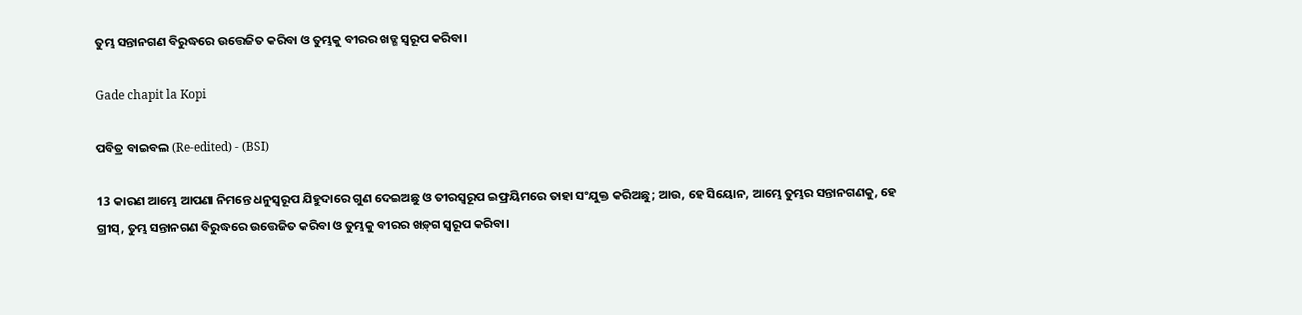ତୁମ୍ଭ ସନ୍ତାନଗଣ ବିରୁଦ୍ଧରେ ଉତ୍ତେଜିତ କରିବା ଓ ତୁମ୍ଭକୁ ବୀରର ଖଡ୍ଗ ସ୍ୱରୂପ କରିବା।

Gade chapit la Kopi

ପବିତ୍ର ବାଇବଲ (Re-edited) - (BSI)

13 କାରଣ ଆମ୍ଭେ ଆପଣା ନିମନ୍ତେ ଧନୁସ୍ଵରୂପ ଯିହୁଦାରେ ଗୁଣ ଦେଇଅଛୁ ଓ ତୀରସ୍ଵରୂପ ଇଫ୍ରୟିମରେ ତାହା ସଂଯୁକ୍ତ କରିଅଛୁ; ଆଉ, ହେ ସିୟୋନ, ଆମ୍ଭେ ତୁମ୍ଭର ସନ୍ତାନଗଣକୁ, ହେ ଗ୍ରୀସ୍, ତୁମ୍ଭ ସନ୍ତାନଗଣ ବିରୁଦ୍ଧରେ ଉତ୍ତେଜିତ କରିବା ଓ ତୁମ୍ଭକୁ ବୀରର ଖଡ଼୍‍ଗ ସ୍ଵରୂପ କରିବା।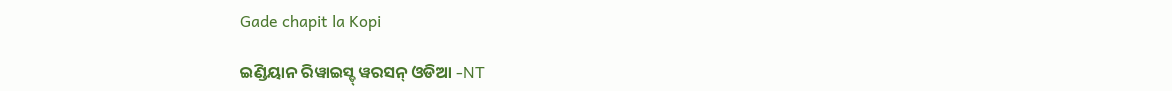Gade chapit la Kopi

ଇଣ୍ଡିୟାନ ରିୱାଇସ୍ଡ୍ ୱରସନ୍ ଓଡିଆ -NT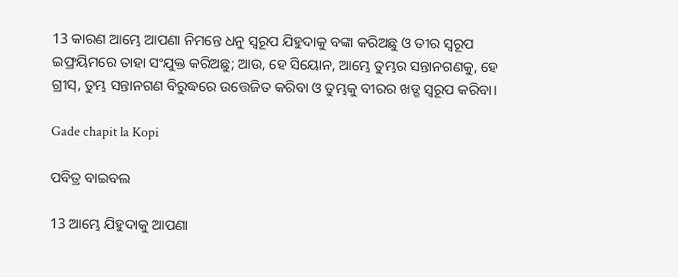13 କାରଣ ଆମ୍ଭେ ଆପଣା ନିମନ୍ତେ ଧନୁ ସ୍ୱରୂପ ଯିହୁଦାକୁ ବଙ୍କା କରିଅଛୁ ଓ ତୀର ସ୍ୱରୂପ ଇଫ୍ରୟିମରେ ତାହା ସଂଯୁକ୍ତ କରିଅଛୁ; ଆଉ, ହେ ସିୟୋନ, ଆମ୍ଭେ ତୁମ୍ଭର ସନ୍ତାନଗଣକୁ, ହେ ଗ୍ରୀସ୍‍, ତୁମ୍ଭ ସନ୍ତାନଗଣ ବିରୁଦ୍ଧରେ ଉତ୍ତେଜିତ କରିବା ଓ ତୁମ୍ଭକୁ ବୀରର ଖଡ୍ଗ ସ୍ୱରୂପ କରିବା।

Gade chapit la Kopi

ପବିତ୍ର ବାଇବଲ

13 ଆମ୍ଭେ ଯିହୁଦାକୁ ଆପଣା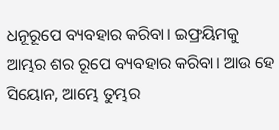ଧନୂରୂପେ ବ୍ୟବହାର କରିବା। ଇଫ୍ରୟିମକୁ ଆମ୍ଭର ଶର ରୂପେ ବ୍ୟବହାର କରିବା। ଆଉ ହେ ସିୟୋନ, ଆମ୍ଭେ ତୁମ୍ଭର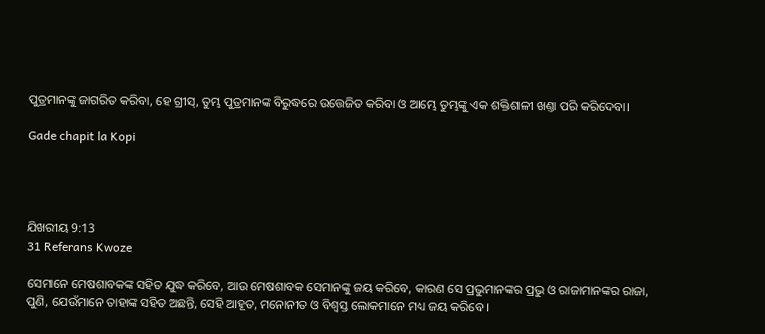ପୁତ୍ରମାନଙ୍କୁ ଜାଗରିତ କରିବା, ହେ ଗ୍ରୀସ୍, ତୁମ୍ଭ ପୁତ୍ରମାନଙ୍କ ବିରୁଦ୍ଧରେ ଉତ୍ତେଜିତ କରିବା ଓ ଆମ୍ଭେ ତୁମ୍ଭଙ୍କୁ ଏକ ଶକ୍ତିଶାଳୀ ଖଣ୍ତା ପରି କରିଦେବା।

Gade chapit la Kopi




ଯିଖରୀୟ 9:13
31 Referans Kwoze

ସେମାନେ ମେଷଶାବକଙ୍କ ସହିତ ଯୁଦ୍ଧ କରିବେ, ଆଉ ମେଷଶାବକ ସେମାନଙ୍କୁ ଜୟ କରିବେ, କାରଣ ସେ ପ୍ରଭୁମାନଙ୍କର ପ୍ରଭୁ ଓ ରାଜାମାନଙ୍କର ରାଜା, ପୁଣି, ଯେଉଁମାନେ ତାହାଙ୍କ ସହିତ ଅଛନ୍ତି, ସେହି ଆହୂତ, ମନୋନୀତ ଓ ବିଶ୍ୱସ୍ତ ଲୋକମାନେ ମଧ୍ୟ ଜୟ କରିବେ ।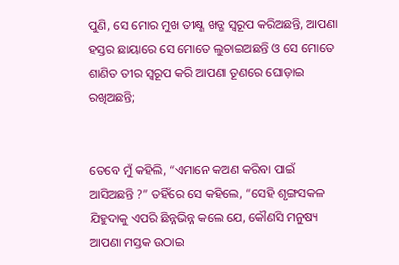ପୁଣି, ସେ ମୋର ମୁଖ ତୀକ୍ଷ୍ଣ ଖଡ୍ଗ ସ୍ୱରୂପ କରିଅଛନ୍ତି, ଆପଣା ହସ୍ତର ଛାୟାରେ ସେ ମୋତେ ଲୁଚାଇଅଛନ୍ତି ଓ ସେ ମୋତେ ଶାଣିତ ତୀର ସ୍ୱରୂପ କରି ଆପଣା ତୂଣରେ ଘୋଡ଼ାଇ ରଖିଅଛନ୍ତି;


ତେବେ ମୁଁ କହିଲି, “ଏମାନେ କଅଣ କରିବା ପାଇଁ ଆସିଅଛନ୍ତି ?” ତହିଁରେ ସେ କହିଲେ, “ସେହି ଶୃଙ୍ଗସକଳ ଯିହୁଦାକୁ ଏପରି ଛିନ୍ନଭିନ୍ନ କଲେ ଯେ, କୌଣସି ମନୁଷ୍ୟ ଆପଣା ମସ୍ତକ ଉଠାଇ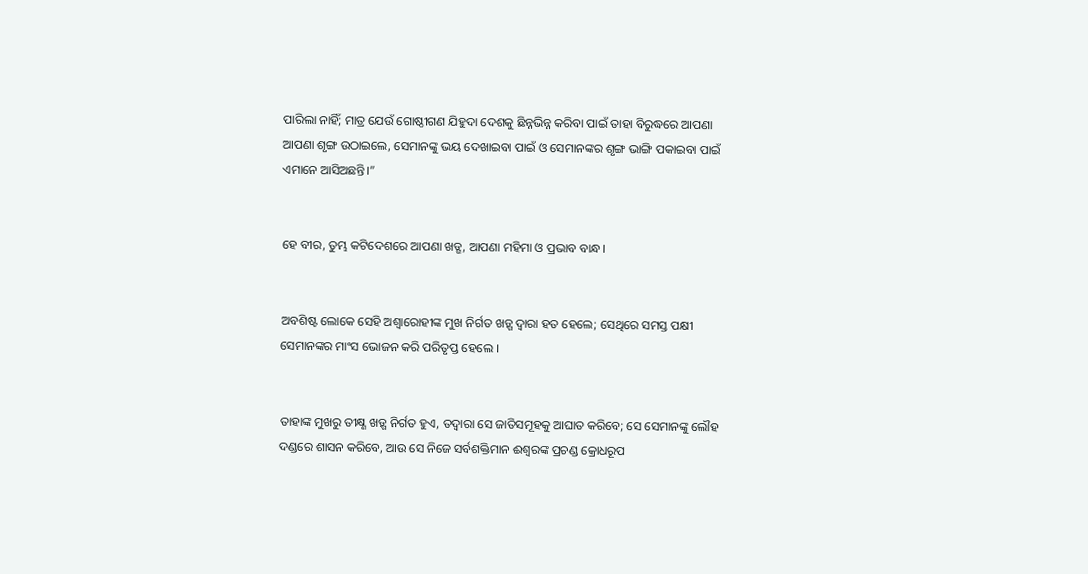ପାରିଲା ନାହିଁ; ମାତ୍ର ଯେଉଁ ଗୋଷ୍ଠୀଗଣ ଯିହୁଦା ଦେଶକୁ ଛିନ୍ନଭିନ୍ନ କରିବା ପାଇଁ ତାହା ବିରୁଦ୍ଧରେ ଆପଣା ଆପଣା ଶୃଙ୍ଗ ଉଠାଇଲେ, ସେମାନଙ୍କୁ ଭୟ ଦେଖାଇବା ପାଇଁ ଓ ସେମାନଙ୍କର ଶୃଙ୍ଗ ଭାଙ୍ଗି ପକାଇବା ପାଇଁ ଏମାନେ ଆସିଅଛନ୍ତି।”


ହେ ବୀର, ତୁମ୍ଭ କଟିଦେଶରେ ଆପଣା ଖଡ୍ଗ, ଆପଣା ମହିମା ଓ ପ୍ରଭାବ ବାନ୍ଧ।


ଅବଶିଷ୍ଟ ଲୋକେ ସେହି ଅଶ୍ୱାରୋହୀଙ୍କ ମୁଖ ନିର୍ଗତ ଖଡ଼୍ଗ ଦ୍ୱାରା ହତ ହେଲେ; ସେଥିରେ ସମସ୍ତ ପକ୍ଷୀ ସେମାନଙ୍କର ମାଂସ ଭୋଜନ କରି ପରିତୃପ୍ତ ହେଲେ ।


ତାହାଙ୍କ ମୁଖରୁ ତୀକ୍ଷ୍ଣ ଖଡ଼୍ଗ ନିର୍ଗତ ହୁଏ, ତଦ୍ୱାରା ସେ ଜାତିସମୂହକୁ ଆଘାତ କରିବେ; ସେ ସେମାନଙ୍କୁ ଲୌହ ଦଣ୍ଡରେ ଶାସନ କରିବେ, ଆଉ ସେ ନିଜେ ସର୍ବଶକ୍ତିମାନ ଈଶ୍ୱରଙ୍କ ପ୍ରଚଣ୍ଡ କ୍ରୋଧରୂପ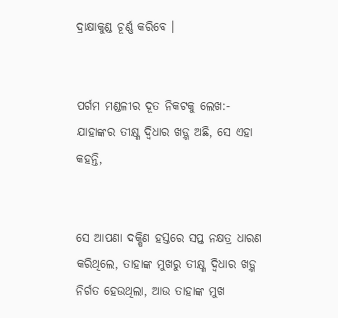ଦ୍ରାକ୍ଷାକୁଣ୍ଡ ଚୂର୍ଣ୍ଣ କରିବେ ।


ପର୍ଗମ ମଣ୍ଡଳୀର ଦୂତ ନିକଟକୁ ଲେଖ:- ଯାହାଙ୍କର ତୀକ୍ଷ୍ଣ ଦ୍ୱିଧାର ଖଡ଼୍ଗ ଅଛି, ସେ ଏହା କହନ୍ତି,


ସେ ଆପଣା ଦକ୍ଷିଣ ହସ୍ତରେ ସପ୍ତ ନକ୍ଷତ୍ର ଧାରଣ କରିଥିଲେ, ତାହାଙ୍କ ମୁଖରୁ ତୀକ୍ଷ୍ଣ ଦ୍ୱିଧାର ଖଡ଼୍ଗ ନିର୍ଗତ ହେଉଥିଲା, ଆଉ ତାହାଙ୍କ ମୁଖ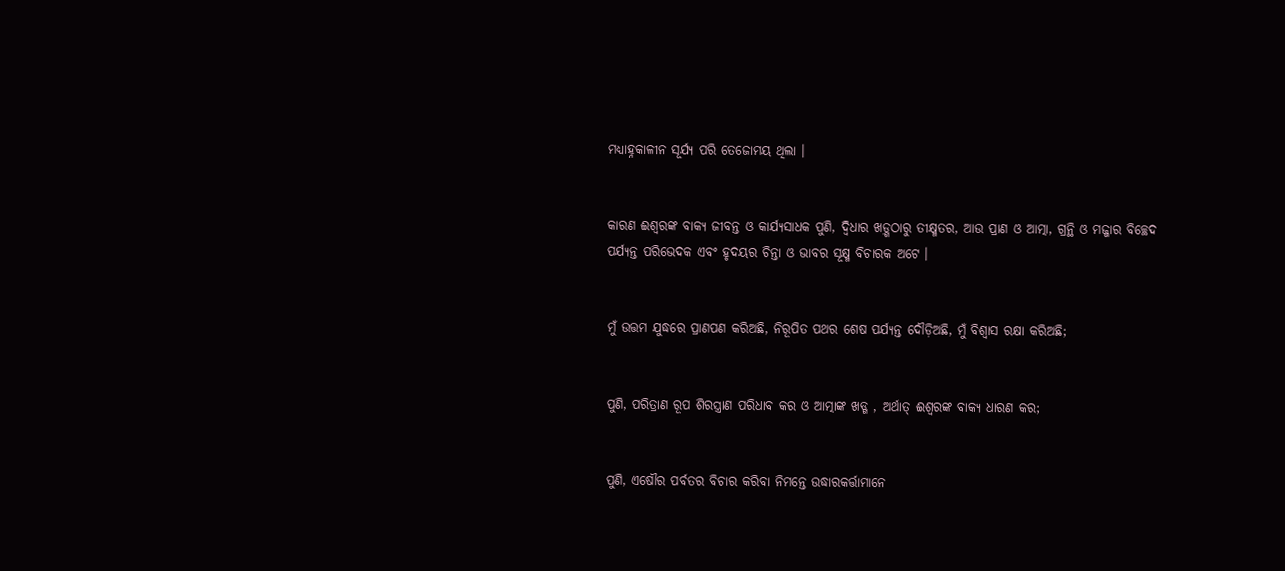ମଧ୍ୟାହ୍ନକାଳୀନ ସୂର୍ଯ୍ୟ ପରି ତେଜୋମୟ ଥିଲା ।


କାରଣ ଈଶ୍ୱରଙ୍କ ବାକ୍ୟ ଜୀବନ୍ତ ଓ କାର୍ଯ୍ୟସାଧକ ପୁଣି, ଦ୍ୱିଧାର ଖଡ଼୍ଗଠାରୁ ତୀକ୍ଷ୍ମତର, ଆଉ ପ୍ରାଣ ଓ ଆତ୍ମା, ଗ୍ରନ୍ଥି ଓ ମଜ୍ଜାର ବିଚ୍ଛେଦ ପର୍ଯ୍ୟନ୍ତ ପରିଭେଦକ ଏବଂ ହୃଦୟର ଚିନ୍ତା ଓ ଭାବର ସୂକ୍ଷ୍ମ ବିଚାରକ ଅଟେ ।


ମୁଁ ଉତ୍ତମ ଯୁଦ୍ଧରେ ପ୍ରାଣପଣ କରିଅଛି, ନିରୂପିତ ପଥର ଶେଷ ପର୍ଯ୍ୟନ୍ତ ଦୌଡ଼ିଅଛି, ମୁଁ ବିଶ୍ୱାସ ରକ୍ଷା କରିଅଛି;


ପୁଣି, ପରିତ୍ରାଣ ରୂପ ଶିରସ୍ତ୍ରାଣ ପରିଧାବ କର ଓ ଆତ୍ମାଙ୍କ ଖ‌ଡ୍ଗ , ଅର୍ଥାତ୍ ଈଶ୍ୱରଙ୍କ ବାକ୍ୟ ଧାରଣ କର;


ପୁଣି, ଏଷୌର ପର୍ବତର ବିଚାର କରିବା ନିମନ୍ତେ ଉଦ୍ଧାରକର୍ତ୍ତାମାନେ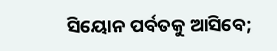ସିୟୋନ ପର୍ବତକୁ ଆସିବେ;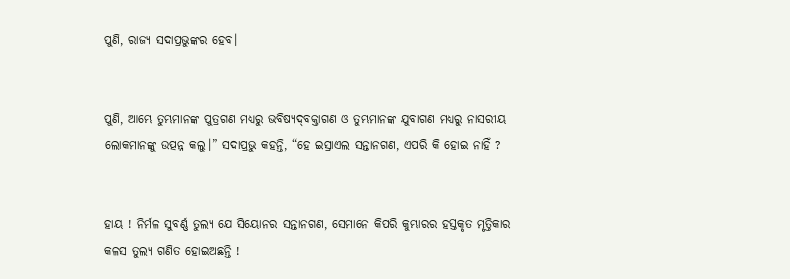ପୁଣି, ରାଜ୍ୟ ସଦାପ୍ରଭୁଙ୍କର ହେବ।


ପୁଣି, ଆମ୍ଭେ ତୁମ୍ଭମାନଙ୍କ ପୁତ୍ରଗଣ ମଧ୍ୟରୁ ଭବିଷ୍ୟଦ୍‍ବକ୍ତାଗଣ ଓ ତୁମ୍ଭମାନଙ୍କ ଯୁବାଗଣ ମଧ୍ୟରୁ ନାସରୀୟ ଲୋକମାନଙ୍କୁ ଉତ୍ପନ୍ନ କଲୁ।” ସଦାପ୍ରଭୁ କହନ୍ତି, “ହେ ଇସ୍ରାଏଲ ସନ୍ତାନଗଣ, ଏପରି କି ହୋଇ ନାହିଁ ?


ହାୟ ! ନିର୍ମଳ ସୁବର୍ଣ୍ଣ ତୁଲ୍ୟ ଯେ ସିୟୋନର ସନ୍ତାନଗଣ, ସେମାନେ କିପରି କୁମ୍ଭାରର ହସ୍ତକୃତ ମୃତ୍ତିକାର କଳସ ତୁଲ୍ୟ ଗଣିତ ହୋଇଅଛନ୍ତି !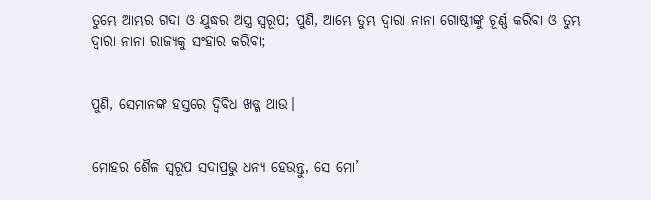ତୁମ୍ଭେ ଆମ୍ଭର ଗଦା ଓ ଯୁଦ୍ଧର ଅସ୍ତ୍ର ସ୍ୱରୂପ; ପୁଣି, ଆମ୍ଭେ ତୁମ୍ଭ ଦ୍ୱାରା ନାନା ଗୋଷ୍ଠୀଙ୍କୁ ଚୂର୍ଣ୍ଣ କରିବା ଓ ତୁମ୍ଭ ଦ୍ୱାରା ନାନା ରାଜ୍ୟକୁ ସଂହାର କରିବା;


ପୁଣି, ସେମାନଙ୍କ ହସ୍ତରେ ଦ୍ୱିବିଧ ଖଡ୍ଗ ଥାଉ।


ମୋହର ଶୈଳ ସ୍ୱରୂପ ସଦାପ୍ରଭୁ ଧନ୍ୟ ହେଉନ୍ତୁ, ସେ ମୋ’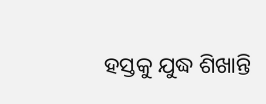ହସ୍ତକୁ ଯୁଦ୍ଧ ଶିଖାନ୍ତି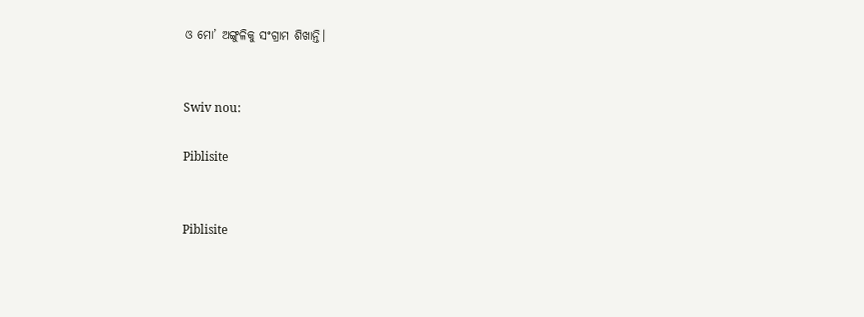ଓ ମୋ’ ଅଙ୍ଗୁଳିକୁ ସଂଗ୍ରାମ ଶିଖାନ୍ତି।


Swiv nou:

Piblisite


Piblisite